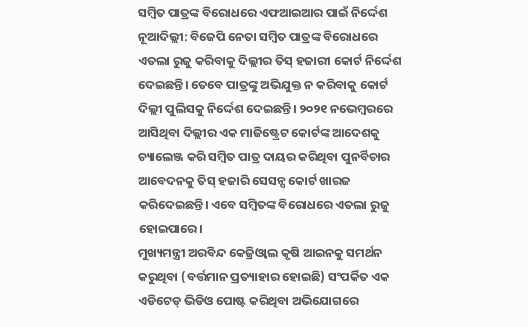ସମ୍ବିତ ପାତ୍ରଙ୍କ ବିରୋଧରେ ଏଫଆଇଆର ପାଇଁ ନିର୍ଦ୍ଦେଶ
ନୂଆଦିଲ୍ଲୀ: ବିଜେପି ନେତା ସମ୍ବିତ ପାତ୍ରଙ୍କ ବିରୋଧରେ ଏତଲା ରୁଜୁ କରିବାକୁ ଦିଲ୍ଲୀର ତିସ୍ ହଜାରୀ କୋର୍ଟ ନିର୍ଦ୍ଦେଶ ଦେଇଛନ୍ତି। ତେବେ ପାତ୍ରଙ୍କୁ ଅଭିଯୁକ୍ତ ନ କରିବାକୁ କୋର୍ଟ ଦିଲ୍ଲୀ ପୁଲିସକୁ ନିର୍ଦ୍ଦେଶ ଦେଇଛନ୍ତି। ୨୦୨୧ ନଭେମ୍ବରରେ ଆସିଥିବା ଦିଲ୍ଲୀର ଏକ ମାଜିଷ୍ଟ୍ରେଟ କୋର୍ଟଙ୍କ ଆଦେଶକୁ ଚ୍ୟାଲେଞ୍ଜ କରି ସମ୍ବିତ ପାତ୍ର ଦାୟର କରିଥିବା ପୁନର୍ବିଚାର ଆବେଦନକୁ ତିସ୍ ହଜାରି ସେସନ୍ସ କୋର୍ଟ ଖାରଜ କରିଦେଇଛନ୍ତି। ଏବେ ସମ୍ବିତଙ୍କ ବିରୋଧରେ ଏତଲା ରୁଜୁ ହୋଇପାରେ।
ମୁଖ୍ୟମନ୍ତ୍ରୀ ଅରବିନ୍ଦ କେଜ୍ରିଓ୍ଵାଲ କୃଷି ଆଇନକୁ ସମର୍ଥନ କରୁଥିବା (ବର୍ତ୍ତମାନ ପ୍ରତ୍ୟାହାର ହୋଇଛି) ସଂପର୍କିତ ଏକ ଏଡିଟେଡ୍ ଭିଡିଓ ପୋଷ୍ଟ କରିଥିବା ଅଭିଯୋଗରେ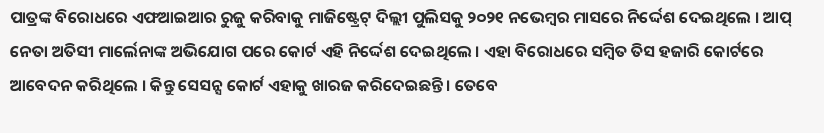ପାତ୍ରଙ୍କ ବିରୋଧରେ ଏଫଆଇଆର ରୁଜୁ କରିବାକୁ ମାଜିଷ୍ଟ୍ରେଟ୍ ଦିଲ୍ଲୀ ପୁଲିସକୁ ୨୦୨୧ ନଭେମ୍ବର ମାସରେ ନିର୍ଦ୍ଦେଶ ଦେଇଥିଲେ । ଆପ୍ ନେତା ଅତିସୀ ମାର୍ଲେନାଙ୍କ ଅଭିଯୋଗ ପରେ କୋର୍ଟ ଏହି ନିର୍ଦ୍ଦେଶ ଦେଇଥିଲେ । ଏହା ବିରୋଧରେ ସମ୍ବିତ ତିସ ହଜାରି କୋର୍ଟରେ ଆବେଦନ କରିଥିଲେ । କିନ୍ତୁ ସେସନ୍ସ କୋର୍ଟ ଏହାକୁ ଖାରଜ କରିଦେଇଛନ୍ତି । ତେବେ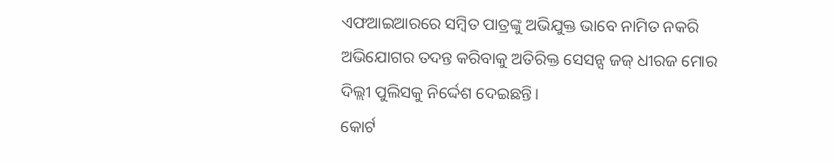ଏଫଆଇଆରରେ ସମ୍ବିତ ପାତ୍ରଙ୍କୁ ଅଭିଯୁକ୍ତ ଭାବେ ନାମିତ ନକରି ଅଭିଯୋଗର ତଦନ୍ତ କରିବାକୁ ଅତିରିକ୍ତ ସେସନ୍ସ ଜଜ୍ ଧୀରଜ ମୋର ଦିଲ୍ଲୀ ପୁଲିସକୁ ନିର୍ଦ୍ଦେଶ ଦେଇଛନ୍ତି।
କୋର୍ଟ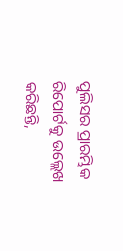ପୁଲିସର ପ୍ରାରମ୍ଭିକ ରିପୋର୍ଟକୁ ଉଲ୍ଲେଖ କରିଛନ୍ତି,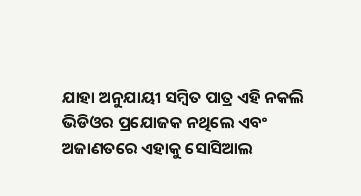ଯାହା ଅନୁଯାୟୀ ସମ୍ବିତ ପାତ୍ର ଏହି ନକଲି ଭିଡିଓର ପ୍ରଯୋଜକ ନଥିଲେ ଏବଂ ଅଜାଣତରେ ଏହାକୁ ସୋସିଆଲ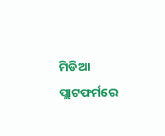ମିଡିଆ ପ୍ଲାଟଫର୍ମରେ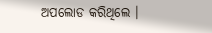ଅପଲୋଡ କରିଥିଲେ ।